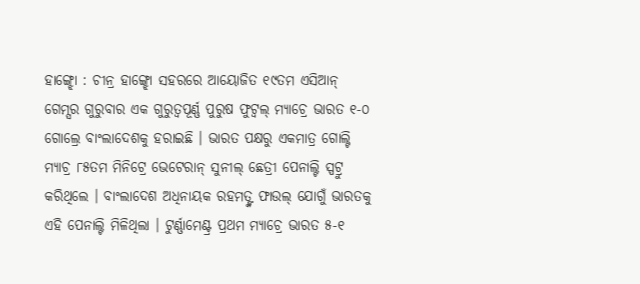ହାଙ୍ଗ୍ଝୋ : ଚୀନ୍ର ହାଙ୍ଗ୍ଝୋ ସହରରେ ଆୟୋଜିତ ୧୯ତମ ଏସିଆନ୍ ଗେମ୍ସର ଗୁରୁବାର ଏକ ଗୁରୁତ୍ୱପୂର୍ଣ୍ଣ ପୁରୁଷ ଫୁଟ୍ବଲ୍ ମ୍ୟାଚ୍ରେ ଭାରତ ୧-୦ ଗୋଲ୍ରେ ବାଂଲାଦେଶକୁ ହରାଇଛି । ଭାରତ ପକ୍ଷରୁ ଏକମାତ୍ର ଗୋଲ୍ଟି ମ୍ୟାଚ୍ର ୮୫ତମ ମିନିଟ୍ରେ ଭେଟେରାନ୍ ସୁନୀଲ୍ ଛେତ୍ରୀ ପେନାଲ୍ଟି ସ୍ପଟ୍ରୁ କରିଥିଲେ । ବାଂଲାଦେଶ ଅଧିନାୟକ ରହମତ୍ଙ୍କ ଫାଉଲ୍ ଯୋଗୁଁ ଭାରତକୁ ଏହି ପେନାଲ୍ଟି ମିଳିଥିଲା । ଟୁର୍ଣ୍ଣାମେଣ୍ଟ୍ର ପ୍ରଥମ ମ୍ୟାଚ୍ରେ ଭାରତ ୫-୧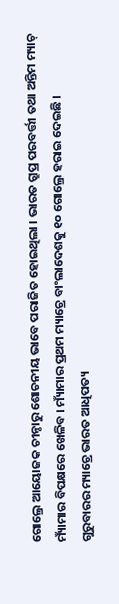ଗୋଲ୍ରେ ଆୟୋଜକ ଚୀନ୍ଠାରୁ ଶୋଚନୀୟ ଭାବେ ପରାଜିତ ହୋଇଥିଲା । ଭାରତ ଗ୍ରୁପ୍ର ପରବର୍ତ୍ତୀ ତଥା ଅନ୍ତିମ ମ୍ୟାଚ୍ ମ୍ୟାଁମାର ବିପକ୍ଷରେ ଖେଳିବ । ମ୍ୟାଁମାର ପ୍ରଥମ ମ୍ୟାଚ୍ରେ ବାଂଲାଦେଶକୁ ୧୦ ଗୋଲ୍ରେ ହରାଇ ଦେଇଛି ।
ଗୁରୁବାରର ମ୍ୟାଚ୍ରେ ଭାରତ ଆଧିପତ୍ୟ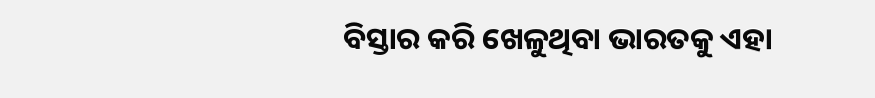ବିସ୍ତାର କରି ଖେଳୁଥିବା ଭାରତକୁ ଏହା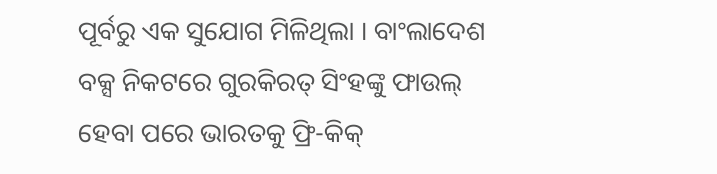ପୂର୍ବରୁ ଏକ ସୁଯୋଗ ମିଳିଥିଲା । ବାଂଲାଦେଶ ବକ୍ସ ନିକଟରେ ଗୁରକିରତ୍ ସିଂହଙ୍କୁ ଫାଉଲ୍ ହେବା ପରେ ଭାରତକୁ ଫ୍ରି-କିକ୍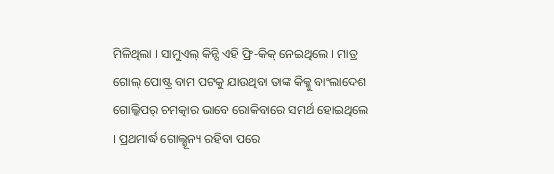ମିଳିଥିଲା । ସାମୁଏଲ୍ କିନ୍ସି ଏହି ଫ୍ରି-କିକ୍ ନେଇଥିଲେ । ମାତ୍ର ଗୋଲ୍ ପୋଷ୍ଟ୍ର ବାମ ପଟକୁ ଯାଉଥିବା ତାଙ୍କ କିକ୍କୁ ବାଂଲାଦେଶ ଗୋଲ୍କିପର୍ ଚମତ୍କାର ଭାବେ ରୋକିବାରେ ସମର୍ଥ ହୋଇଥିଲେ । ପ୍ରଥମାର୍ଦ୍ଧ ଗୋଲ୍ଶୂନ୍ୟ ରହିବା ପରେ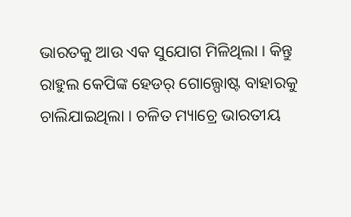ଭାରତକୁ ଆଉ ଏକ ସୁଯୋଗ ମିଳିଥିଲା । କିନ୍ତୁ ରାହୁଲ କେପିଙ୍କ ହେଡର୍ ଗୋଲ୍ପୋଷ୍ଟ ବାହାରକୁ ଚାଲିଯାଇଥିଲା । ଚଳିତ ମ୍ୟାଚ୍ରେ ଭାରତୀୟ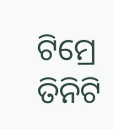ଟିମ୍ରେ ତିନିଟି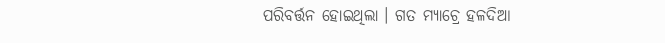ପରିବର୍ତ୍ତନ ହୋଇଥିଲା । ଗତ ମ୍ୟାଚ୍ରେ ହଳଦିଆ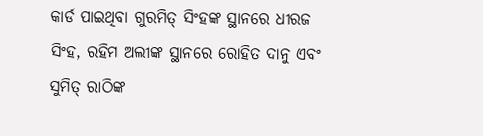କାର୍ଡ ପାଇଥିବା ଗୁରମିତ୍ ସିଂହଙ୍କ ସ୍ଥାନରେ ଧୀରଜ ସିଂହ, ରହିମ ଅଲୀଙ୍କ ସ୍ଥାନରେ ରୋହିତ ଦାନୁ ଏବଂ ସୁମିତ୍ ରାଠିଙ୍କ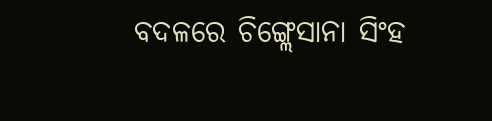ବଦଳରେ ଚିଙ୍ଗ୍ଲେସାନା ସିଂହ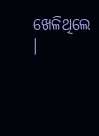ଖେଳିଥିଲେ ।